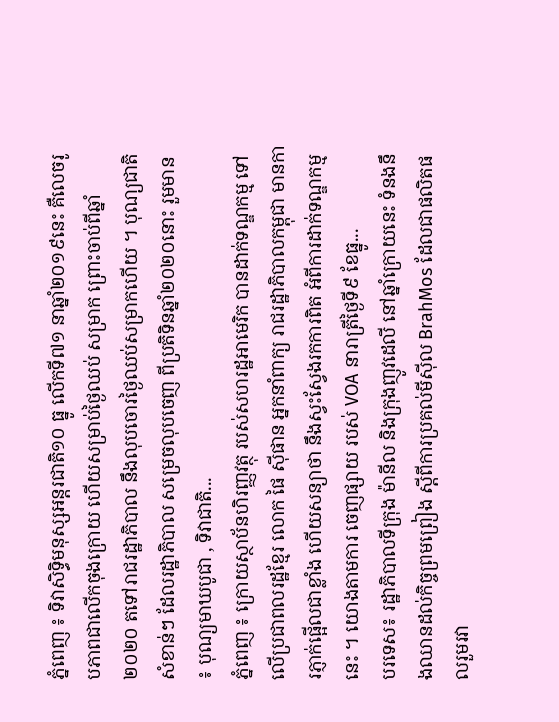ភ្នំពេញ ៖ ទិវាសិទ្ធិមនុស្សអន្តរជាតិ១០ ធ្នូ លើកទី៧១ នាឆ្នាំ២០១៩នេះ គឺលេចរូបភាពជាលើកចុងក្រោយ ហើយសម្រាប់ថ្ងៃឈប់ សម្រាក ព្រោះចាប់ពីឆ្នាំ២០២០ តទៅរាជរដ្ឋាភិបាល នឹងលុបចោរថ្ងៃឈប់សម្រាកហើយ ។ បុណ្យជាតិសំខាន់ៗ ដែលរដ្ឋាភិបាល សម្រេចលុបចេញ ពីប្រតិទិនឆ្នាំ២០២០នោះ រួមមាន ៖ បុណ្យមាឃបូជា , ទិវាជាតិ...
ភ្នំពេញ ៖ ក្រោយស្ថាប័នហិរញ្ញវត្ថុ របស់សហរដ្ឋអាមេរិក បានដាក់ទណ្ឌកម្ម ទៅលើប្រជាពលរដ្ឋខ្មែរ លោក ផៃ ស៊ីផាន អ្នកនាំពាក្យ រាជរដ្ឋាភិបាលកម្ពុជា មានការភ្ញាក់ផ្អើលជាខ្លាំង ហើយសន្យាថា នឹងស្វះស្វែងរកការពិត អំពីការដាក់ទណ្ឌកម្មនេះ ។ យោងតាមការ ចេញផ្សាយ របស់ VOA នារាត្រីថ្ងៃទី៩ ខែធ្នូ...
បរទេស៖ រដ្ឋាភិបាលទីក្រុង ម៉ានីល និងក្រុងញូវដេលី នៅឆ្នាំក្រោយនេះ ទំនងនឹងឈានដល់កិច្ចព្រមព្រៀង ស្តីពីការប្រគល់មីស៊ីល BrahMos ដែលជាផលិតផលរួមរវា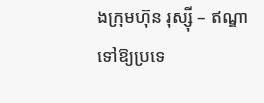ងក្រុមហ៊ុន រុស្ស៊ី – ឥណ្ឌា ទៅឱ្យប្រទេ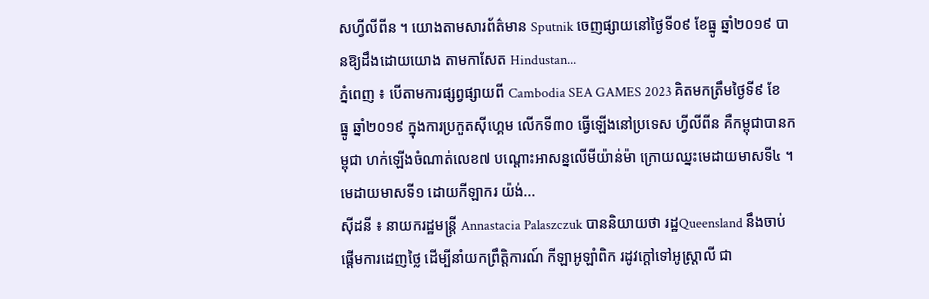សហ្វីលីពីន ។ យោងតាមសារព័ត៌មាន Sputnik ចេញផ្សាយនៅថ្ងៃទី០៩ ខែធ្នូ ឆ្នាំ២០១៩ បានឱ្យដឹងដោយយោង តាមកាសែត Hindustan...
ភ្នំពេញ ៖ បើតាមការផ្សព្វផ្សាយពី Cambodia SEA GAMES 2023 គិតមកត្រឹមថ្ងៃទី៩ ខែធ្នូ ឆ្នាំ២០១៩ ក្នុងការប្រកួតស៊ីហ្គេម លើកទី៣០ ធ្វើឡើងនៅប្រទេស ហ្វីលីពីន គឺកម្ពុជាបានកម្ពុជា ហក់ឡើងចំណាត់លេខ៧ បណ្តោះអាសន្នលើមីយ៉ាន់ម៉ា ក្រោយឈ្នះមេដាយមាសទី៤ ។ មេដាយមាសទី១ ដោយកីឡាករ យ៉ង់...
ស៊ីដនី ៖ នាយករដ្ឋមន្រ្តី Annastacia Palaszczuk បាននិយាយថា រដ្ឋQueensland នឹងចាប់ផ្តើមការដេញថ្លៃ ដើម្បីនាំយកព្រឹត្តិការណ៍ កីឡាអូឡាំពិក រដូវក្តៅទៅអូស្ត្រាលី ជា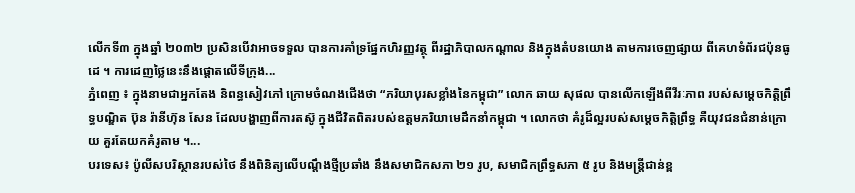លើកទី៣ ក្នុងឆ្នាំ ២០៣២ ប្រសិនបើវាអាចទទួល បានការគាំទ្រផ្នែកហិរញ្ញវត្ថុ ពីរដ្ឋាភិបាលកណ្តាល និងក្នុងតំបនយោង តាមការចេញផ្សាយ ពីគេហទំព័រជប៉ុនធូដេ ។ ការដេញថ្លៃនេះនឹងផ្តោតលើទីក្រុង...
ភ្នំពេញ ៖ ក្នុងនាមជាអ្នកតែង និពន្ធសៀវភៅ ក្រោមចំណងជើងថា “ភរិយាបុរសខ្លាំងនៃកម្ពុជា” លោក ឆាយ សុផល បានលើកឡើងពីវីរៈភាព របស់សម្ដេចកិត្តិព្រឹទ្ធបណ្ឌិត ប៊ុន រ៉ានីហ៊ុន សែន ដែលបង្ហាញពីការតស៊ូ ក្នុងជីវិតពិតរបស់ឧត្តមភរិយាមេដឹកនាំកម្ពុជា ។ លោកថា គំរូដ៏ល្អរបស់សម្ដេចកិត្តិព្រឹទ្ធ គឺយុវជនជំនាន់ក្រោយ គួរតែយកគំរូតាម ។...
បរទេស៖ ប៉ូលីសបរិស្ថានរបស់ថៃ នឹងពិនិត្យលើបណ្តឹងថ្មីប្រឆាំង នឹងសមាជិកសភា ២១ រូប, សមាជិកព្រឹទ្ធសភា ៥ រូប និងមន្ត្រីជាន់ខ្ព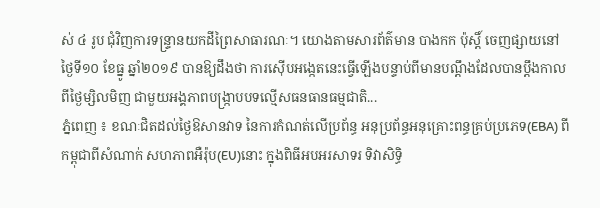ស់ ៤ រូប ជុំវិញការទន្ទ្រានយកដីព្រៃសាធារណៈ។ យោងតាមសារព័ត៌មាន បាងកក ប៉ុស្តិ៍ ចេញផ្សាយនៅថ្ងៃទី១០ ខែធ្នូ ឆ្នាំ២០១៩ បានឱ្យដឹងថា ការស៊ើបអង្កេតនេះធ្វើឡើងបន្ទាប់ពីមានបណ្តឹងដែលបានប្តឹងកាលពីថ្ងៃម្សិលមិញ ជាមួយអង្គភាពបង្ក្រាបបទល្មើសធនធានធម្មជាតិ...
ភ្នំពេញ ៖ ខណៈជិតដល់ថ្ងៃឱសានវាទ នៃការកំណត់លើប្រព័ន្ធ អនុប្រព័ន្ធអនុគ្រោះពន្ធគ្រប់ប្រភេទ(EBA) ពីកម្ពុជាពីសំណាក់ សហភាពអឺរ៉ុប(EU)នោះ ក្នុងពិធីអបអរសាទរ ទិវាសិទ្ធិ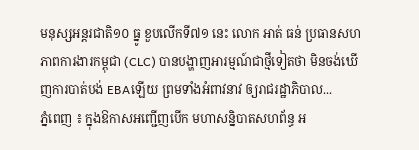មនុស្សអន្តរជាតិ១០ ធ្នូ ខួបលើកទី៧១ នេះ លោក អាត់ ធន់ ប្រធានសហភាពការងារកម្ពុជា (CLC) បានបង្ហាញអារម្មណ៍ជាថ្មីទៀតថា មិនចង់ឃើញការបាត់បង់ EBAឡើយ ព្រមទាំងអំពាវនាវ ឲ្យរាជរដ្ឋាភិបាល...
ភ្នំពេញ ៖ ក្នុងឱកាសអញ្ជើញបើក មហាសន្និបាតសហព័ន្ធ អ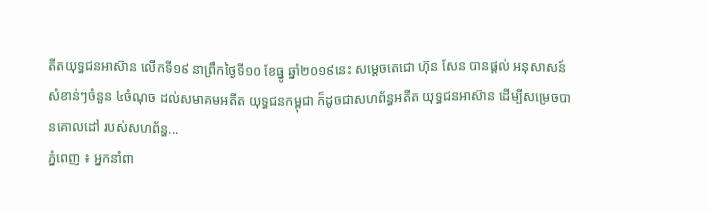តីតយុទ្ធជនអាស៊ាន លើកទី១៩ នាព្រឹកថ្ងៃទី១០ ខែធ្នូ ឆ្នាំ២០១៩នេះ សម្ដេចតេជោ ហ៊ុន សែន បានផ្ដល់ អនុសាសន៍ សំខាន់ៗចំនួន ៤ចំណុច ដល់សមាគមអតីត យុទ្ធជនកម្ពុជា ក៏ដូចជាសហព័ន្ធអតីត យុទ្ធជនអាស៊ាន ដើម្បីសម្រេចបានគោលដៅ របស់សហព័ន្ធ...
ភ្នំពេញ ៖ អ្នកនាំពា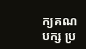ក្យគណបក្ស ប្រ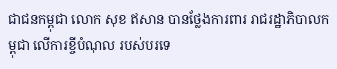ជាជនកម្ពុជា លោក សុខ ឥសាន បានថ្លែងការពារ រាជរដ្ឋាភិបាលកម្ពុជា លើការខ្ចីបំណុល របស់បរទេ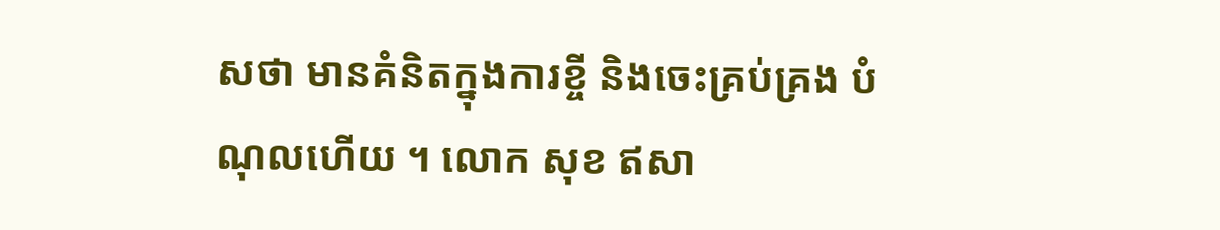សថា មានគំនិតក្នុងការខ្ចី និងចេះគ្រប់គ្រង បំណុលហើយ ។ លោក សុខ ឥសា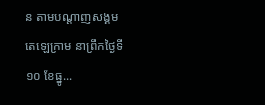ន តាមបណ្តាញសង្គម តេឡេក្រាម នាព្រឹកថ្ងៃទី១០ ខែធ្នូ...